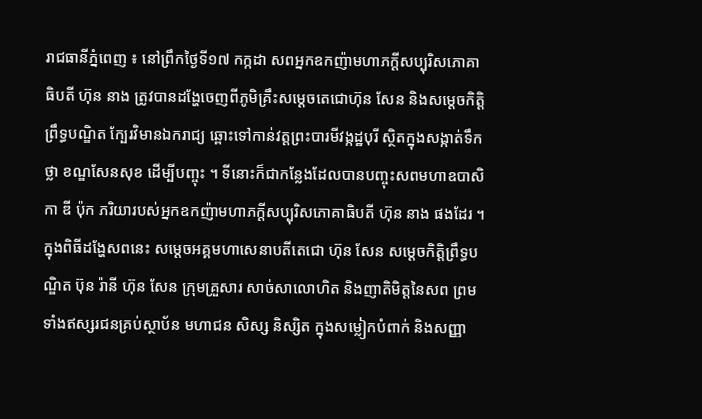រាជធានីភ្នំពេញ ៖ នៅព្រឹកថ្ងៃទី១៧ កក្កដា សពអ្នកឧកញ៉ាមហាភក្តីសប្បុរិសភោគាធិបតី ហ៊ុន នាង ត្រូវបានដង្ហែចេញពីភូមិគ្រឹះសម្តេចតេជោហ៊ុន សែន និងសម្តេចកិត្តិព្រឹទ្ធបណ្ឌិត ក្បែរវិមានឯករាជ្យ ឆ្ពោះទៅកាន់វត្តព្រះបារមីវង្កដ្ឋបុរី ស្ថិតក្នុងសង្កាត់ទឹកថ្លា ខណ្ឌសែនសុខ ដើម្បីបញ្ចុះ ។ ទីនោះក៏ជាកន្លែងដែលបានបញ្ចុះសពមហាឧបាសិកា ឌី ប៉ុក ភរិយារបស់អ្នកឧកញ៉ាមហាភក្តីសប្បុរិសភោគាធិបតី ហ៊ុន នាង ផងដែរ ។
ក្នុងពិធីដង្ហែសពនេះ សម្តេចអគ្គមហាសេនាបតីតេជោ ហ៊ុន សែន សម្តេចកិត្តិព្រឹទ្ធបណ្ឌិត ប៊ុន រ៉ានី ហ៊ុន សែន ក្រុមគ្រួសារ សាច់សាលោហិត និងញាតិមិត្តនៃសព ព្រមទាំងឥស្សរជនគ្រប់ស្ថាប័ន មហាជន សិស្ស និស្សិត ក្នុងសម្លៀកបំពាក់ និងសញ្ញា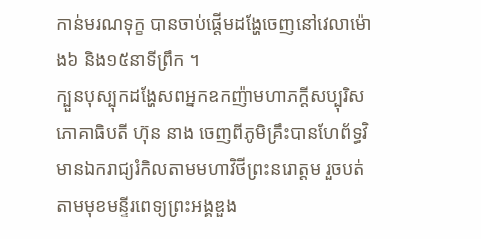កាន់មរណទុក្ខ បានចាប់ផ្តើមដង្ហែចេញនៅវេលាម៉ោង៦ និង១៥នាទីព្រឹក ។
ក្បួនបុស្បុកដង្ហែសពអ្នកឧកញ៉ាមហាភក្តីសប្បុរិសភោគាធិបតី ហ៊ុន នាង ចេញពីភូមិគ្រឹះបានហែព័ទ្ធវិមានឯករាជ្យរំកិលតាមមហាវិថីព្រះនរោត្តម រួចបត់តាមមុខមន្ទីរពេទ្យព្រះអង្គឌួង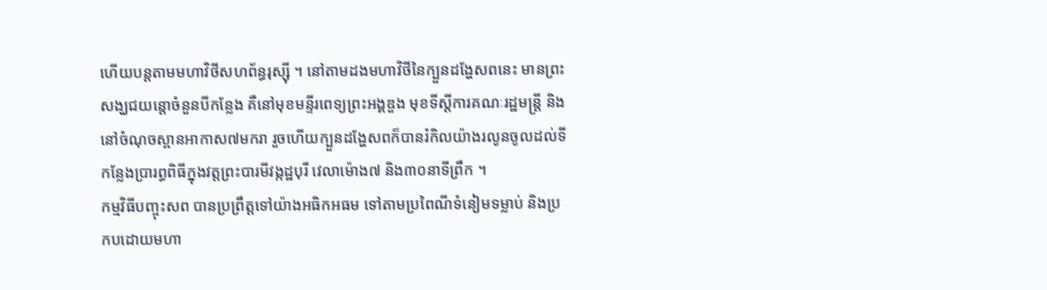ហើយបន្តតាមមហាវិថីសហព័ន្ធរុស្សុី ។ នៅតាមដងមហាវិថីនៃក្បួនដង្ហែសពនេះ មានព្រះសង្ឃជយន្តោចំនួនបីកន្លែង គឺនៅមុខមន្ទីរពេទ្យព្រះអង្គឌួង មុខទីស្តីការគណៈរដ្ឋមន្ត្រី និងនៅចំណុចស្ពានអាកាស៧មករា រួចហើយក្បួនដង្ហែសពក៏បានរំកិលយ៉ាងរលូនចូលដល់ទីកន្លែងប្រារព្ធពិធីក្នុងវត្តព្រះបារមីវង្កដ្ឋបុរី វេលាម៉ោង៧ និង៣០នាទីព្រឹក ។
កម្មវិធីបញ្ចុះសព បានប្រព្រឹត្តទៅយ៉ាងអធិកអធម ទៅតាមប្រពៃណីទំនៀមទម្លាប់ និងប្រកបដោយមហា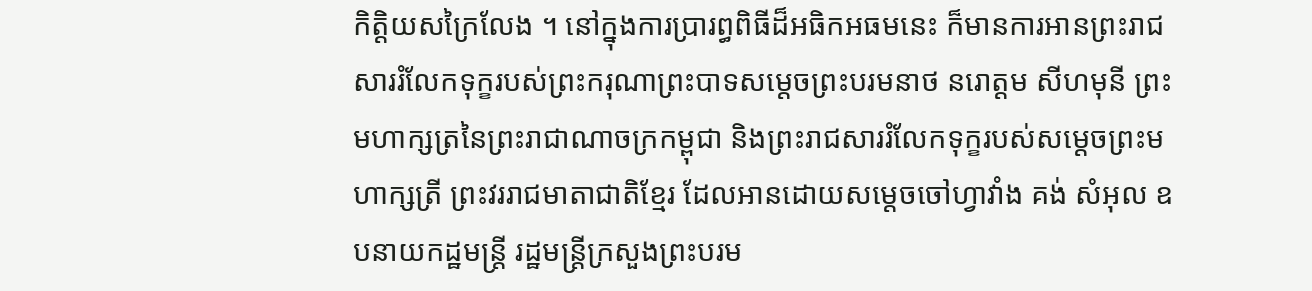កិត្តិយសក្រៃលែង ។ នៅក្នុងការប្រារព្ធពិធីដ៏អធិកអធមនេះ ក៏មានការអានព្រះរាជសាររំលែកទុក្ខរបស់ព្រះករុណាព្រះបាទសម្តេចព្រះបរមនាថ នរោត្តម សីហមុនី ព្រះមហាក្សត្រនៃព្រះរាជាណាចក្រកម្ពុជា និងព្រះរាជសាររំលែកទុក្ខរបស់សម្តេចព្រះមហាក្សត្រី ព្រះវររាជមាតាជាតិខ្មែរ ដែលអានដោយសម្តេចចៅហ្វាវាំង គង់ សំអុល ឧបនាយកដ្ឋមន្ត្រី រដ្ឋមន្ត្រីក្រសួងព្រះបរម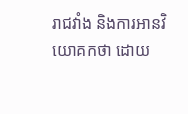រាជវាំង និងការអានវិយោគកថា ដោយ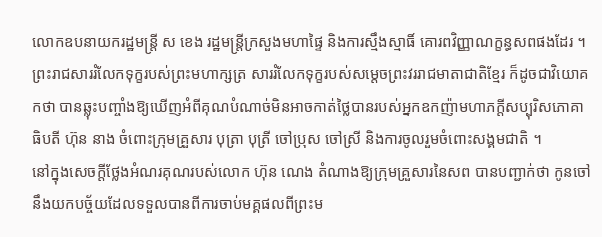លោកឧបនាយករដ្ឋមន្ត្រី ស ខេង រដ្ឋមន្ត្រីក្រសួងមហាផ្ទៃ និងការស្មឹងស្មាធិ៍ គោរពវិញ្ញាណក្ខន្ធសពផងដែរ ។
ព្រះរាជសាររំលែកទុក្ខរបស់ព្រះមហាក្សត្រ សាររំលែកទុក្ខរបស់សម្តេចព្រះវររាជមាតាជាតិខ្មែរ ក៏ដូចជាវិយោគកថា បានឆ្លុះបញ្ចាំងឱ្យឃើញអំពីគុណបំណាច់មិនអាចកាត់ថ្លៃបានរបស់អ្នកឧកញ៉ាមហាភក្តីសប្បុរិសភោគាធិបតី ហ៊ុន នាង ចំពោះក្រុមគ្រួសារ បុត្រា បុត្រី ចៅប្រុស ចៅស្រី និងការចូលរួមចំពោះសង្គមជាតិ ។
នៅក្នុងសេចក្តីថ្លែងអំណរគុណរបស់លោក ហ៊ុន ណេង តំណាងឱ្យក្រុមគ្រួសារនៃសព បានបញ្ជាក់ថា កូនចៅនឹងយកបច្ច័យដែលទទួលបានពីការចាប់មគ្គផលពីព្រះម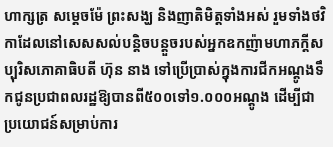ហាក្សត្រ សម្តេចម៉ែ ព្រះសង្ឃ និងញាតិមិត្តទាំងអស់ រួមទាំងថវិកាដែលនៅសេសសល់បន្តិចបន្តួចរបស់អ្នកឧកញ៉ាមហាភក្តីសប្បុរិសភោគាធិបតី ហ៊ុន នាង ទៅប្រើប្រាស់ក្នុងការជីកអណ្តូងទឹកជូនប្រជាពលរដ្ឋឱ្យបានពី៥០០ទៅ១.០០០អណ្តូង ដើម្បីជាប្រយោជន៍សម្រាប់ការ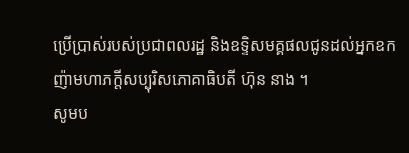ប្រើប្រាស់របស់ប្រជាពលរដ្ឋ និងឧទ្ទិសមគ្គផលជូនដល់អ្នកឧកញ៉ាមហាភក្តីសប្បុរិសភោគាធិបតី ហ៊ុន នាង ។
សូមប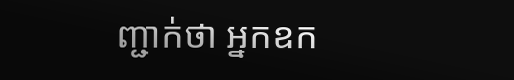ញ្ជាក់ថា អ្នកឧក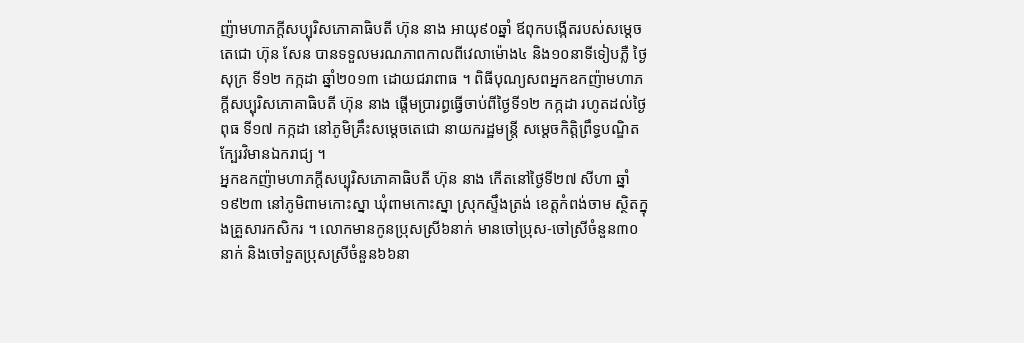ញ៉ាមហាភក្តីសប្បុរិសភោគាធិបតី ហ៊ុន នាង អាយុ៩០ឆ្នាំ ឪពុកបង្កើតរបស់សម្តេចតេជោ ហ៊ុន សែន បានទទួលមរណភាពកាលពីវេលាម៉ោង៤ និង១០នាទីទៀបភ្លឺ ថ្ងៃសុក្រ ទី១២ កក្កដា ឆ្នាំ២០១៣ ដោយជរាពាធ ។ ពិធីបុណ្យសពអ្នកឧកញ៉ាមហាភក្តីសប្បុរិសភោគាធិបតី ហ៊ុន នាង ផ្តើមប្រារព្ធធ្វើចាប់ពីថ្ងៃទី១២ កក្កដា រហូតដល់ថ្ងៃពុធ ទី១៧ កក្កដា នៅភូមិគ្រឹះសម្តេចតេជោ នាយករដ្ឋមន្ត្រី សម្តេចកិត្តិព្រឹទ្ធបណ្ឌិត ក្បែរវិមានឯករាជ្យ ។
អ្នកឧកញ៉ាមហាភក្តីសប្បុរិសភោគាធិបតី ហ៊ុន នាង កើតនៅថ្ងៃទី២៧ សីហា ឆ្នាំ១៩២៣ នៅភូមិពាមកោះស្នា ឃុំពាមកោះស្នា ស្រុកស្ទឹងត្រង់ ខេត្តកំពង់ចាម ស្ថិតក្នុងគ្រួសារកសិករ ។ លោកមានកូនប្រុសស្រី៦នាក់ មានចៅប្រុស-ចៅស្រីចំនួន៣០នាក់ និងចៅទួតប្រុសស្រីចំនួន៦៦នា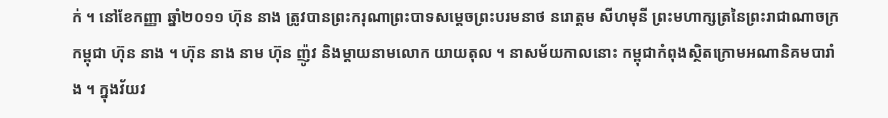ក់ ។ នៅខែកញ្ញា ឆ្នាំ២០១១ ហ៊ុន នាង ត្រូវបានព្រះករុណាព្រះបាទសម្តេចព្រះបរមនាថ នរោត្តម សីហមុនី ព្រះមហាក្សត្រនៃព្រះរាជាណាចក្រកម្ពុជា ហ៊ុន នាង ។ ហ៊ុន នាង នាម ហ៊ុន ញ៉ូវ និងម្តាយនាមលោក យាយតុល ។ នាសម័យកាលនោះ កម្ពុជាកំពុងស្ថិតក្រោមអណានិគមបារាំង ។ ក្នុងវ័យវ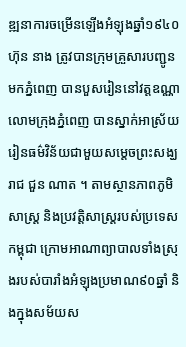ឌ្ឍនាការចម្រើនឡើងអំឡុងឆ្នាំ១៩៤០ ហ៊ុន នាង ត្រូវបានក្រុមគ្រួសារបញ្ជូនមកភ្នំពេញ បានបួសរៀននៅវត្តឧណ្ណាលោមក្រុងភ្នំពេញ បានស្នាក់អាស្រ័យរៀនធម៌វិន័យជាមួយសម្តេចព្រះសង្ឃរាជ ជួន ណាត ។ តាមស្ថានភាពភូមិសាស្ត្រ និងប្រវត្តិសាស្ត្ររបស់ប្រទេសកម្ពុជា ក្រោមអាណាព្យាបាលទាំងស្រុងរបស់បារាំងអំឡុងប្រមាណ៩០ឆ្នាំ និងក្នុងសម័យស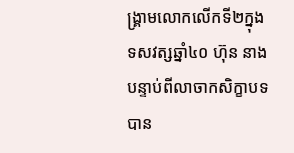ង្គ្រាមលោកលើកទី២ក្នុងទសវត្សឆ្នាំ៤០ ហ៊ុន នាង បន្ទាប់ពីលាចាកសិក្ខាបទ បាន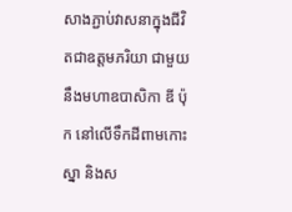សាងភ្ជាប់វាសនាក្នុងជីវិតជាឧត្តមភរិយា ជាមួយនឹងមហាឧបាសិកា ឌី ប៉ុក នៅលើទឹកដីពាមកោះស្នា និងស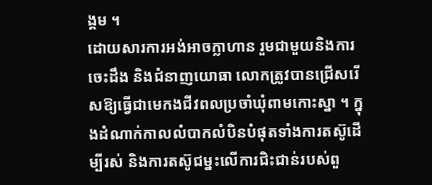ង្គម ។
ដោយសារការអង់អាចក្លាហាន រួមជាមួយនិងការចេះដឹង និងជំនាញយោធា លោកត្រូវបានជ្រើសរើសឱ្យធ្វើជាមេកងជីវពលប្រចាំឃុំពាមកោះស្នា ។ ក្នុងដំណាក់កាលលំបាកលំបិនបំផុតទាំងការតស៊ូដើម្បីរស់ និងការតស៊ូជម្នះលើការជិះជាន់របស់ពួ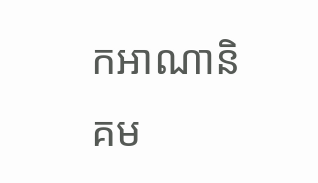កអាណានិគម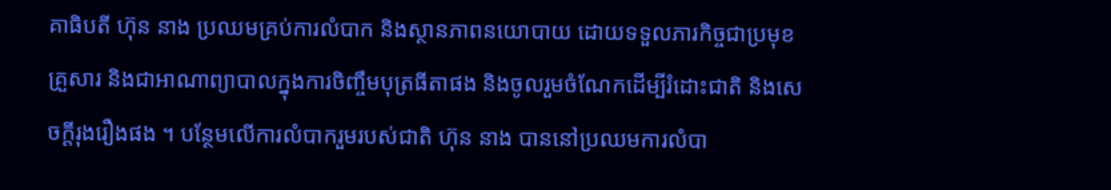គាធិបតី ហ៊ុន នាង ប្រឈមគ្រប់ការលំបាក និងស្ថានភាពនយោបាយ ដោយទទួលភារកិច្ចជាប្រមុខគ្រួសារ និងជាអាណាព្យាបាលក្នុងការចិញ្ចឹមបុត្រធីតាផង និងចូលរួមចំណែកដើម្បីរំដោះជាតិ និងសេចក្តីរុងរឿងផង ។ បន្ថែមលើការលំបាករួមរបស់ជាតិ ហ៊ុន នាង បាននៅប្រឈមការលំបា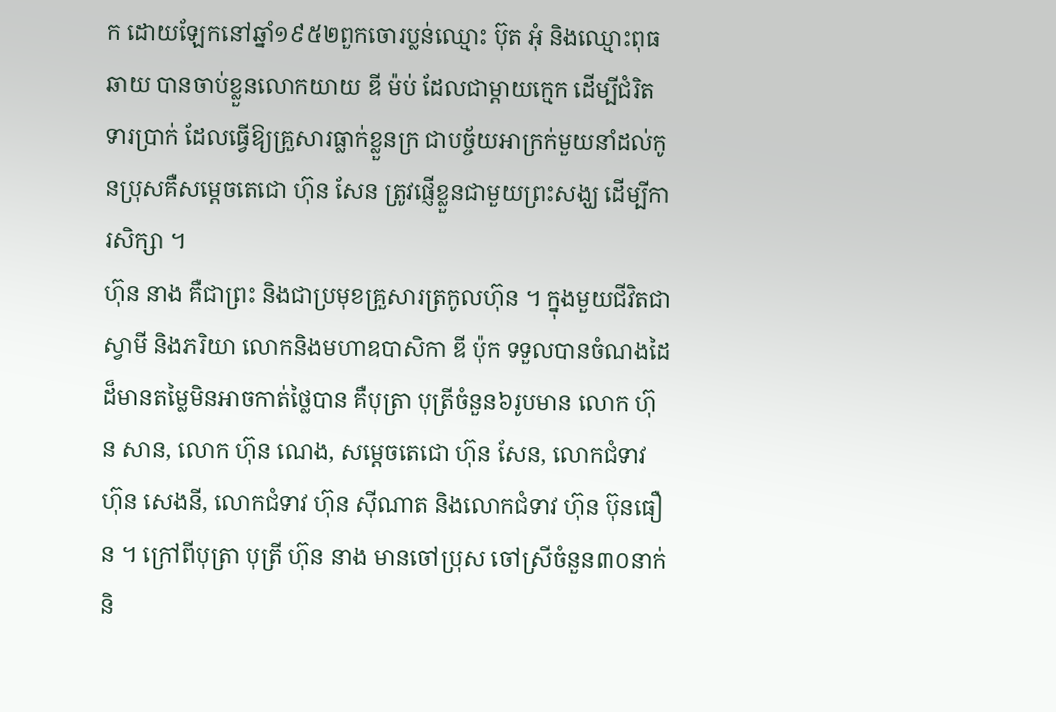ក ដោយឡែកនៅឆ្នាំ១៩៥២ពួកចោរប្លន់ឈ្មោះ ប៊ុត អុំ និងឈ្មោះពុធ ឆាយ បានចាប់ខ្លួនលោកយាយ ឌី ម៉ប់ ដែលជាម្តាយក្មេក ដើម្បីជំរិតទារប្រាក់ ដែលធ្វើឱ្យគ្រួសារធ្លាក់ខ្លួនក្រ ជាបច្ច័យអាក្រក់មួយនាំដល់កូនប្រុសគឺសម្តេចតេជោ ហ៊ុន សែន ត្រូវផ្ញើខ្លួនជាមួយព្រះសង្ឃ ដើម្បីការសិក្សា ។
ហ៊ុន នាង គឺជាព្រះ និងជាប្រមុខគ្រួសារត្រកូលហ៊ុន ។ ក្នុងមួយជីវិតជាស្វាមី និងភរិយា លោកនិងមហាឧបាសិកា ឌី ប៉ុក ទទួលបានចំណងដៃដ៏មានតម្លៃមិនអាចកាត់ថ្លៃបាន គឺបុត្រា បុត្រីចំនួន៦រូបមាន លោក ហ៊ុន សាន, លោក ហ៊ុន ណេង, សម្តេចតេជោ ហ៊ុន សែន, លោកជំទាវ ហ៊ុន សេងនី, លោកជំទាវ ហ៊ុន ស៊ីណាត និងលោកជំទាវ ហ៊ុន ប៊ុនធឿន ។ ក្រៅពីបុត្រា បុត្រី ហ៊ុន នាង មានចៅប្រុស ចៅស្រីចំនួន៣០នាក់ និ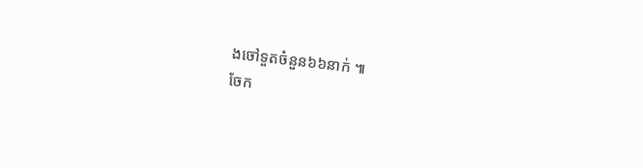ងចៅទួតចំនួន៦៦នាក់ ៕
ចែក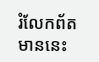រំលែកព័តមាននេះ